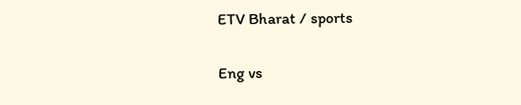ETV Bharat / sports

Eng vs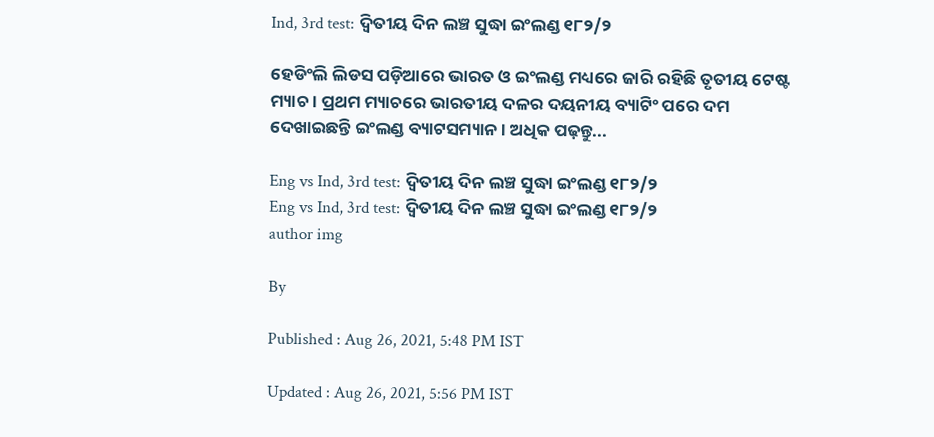Ind, 3rd test: ଦ୍ବିତୀୟ ଦିନ ଲଞ୍ଚ ସୁଦ୍ଧା ଇଂଲଣ୍ଡ ୧୮୨/୨

ହେଡିଂଲି ଲିଡସ ପଡ଼ିଆରେ ଭାରତ ଓ ଇଂଲଣ୍ଡ ମଧ୍ୟରେ ଜାରି ରହିଛି ତୃତୀୟ ଟେଷ୍ଟ ମ୍ୟାଚ । ପ୍ରଥମ ମ୍ୟାଚରେ ଭାରତୀୟ ଦଳର ଦୟନୀୟ ବ୍ୟାଟିଂ ପରେ ଦମ ଦେଖାଇଛନ୍ତି ଇଂଲଣ୍ଡ ବ୍ୟାଟସମ୍ୟାନ । ଅଧିକ ପଢ଼ନ୍ତୁ...

Eng vs Ind, 3rd test: ଦ୍ବିତୀୟ ଦିନ ଲଞ୍ଚ ସୁଦ୍ଧା ଇଂଲଣ୍ଡ ୧୮୨/୨
Eng vs Ind, 3rd test: ଦ୍ବିତୀୟ ଦିନ ଲଞ୍ଚ ସୁଦ୍ଧା ଇଂଲଣ୍ଡ ୧୮୨/୨
author img

By

Published : Aug 26, 2021, 5:48 PM IST

Updated : Aug 26, 2021, 5:56 PM IST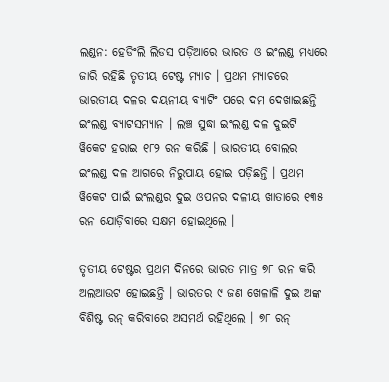ଲଣ୍ଡନ: ହେଡିଂଲି ଲିଡସ ପଡ଼ିଆରେ ଭାରତ ଓ ଇଂଲଣ୍ଡ ମଧ୍ୟରେ ଜାରି ରହିଛି ତୃତୀୟ ଟେଷ୍ଟ ମ୍ୟାଚ । ପ୍ରଥମ ମ୍ୟାଚରେ ଭାରତୀୟ ଦଳର ଦୟନୀୟ ବ୍ୟାଟିଂ ପରେ ଦମ ଦେଖାଇଛନ୍ତି ଇଂଲଣ୍ଡ ବ୍ୟାଟସମ୍ୟାନ । ଲଞ୍ଚ ସୁଦ୍ଧା ଇଂଲଣ୍ଡ ଦଳ ଦୁଇଟି ୱିକେଟ ହରାଇ ୧୮୨ ରନ କରିଛି । ଭାରତୀୟ ବୋଲର ଇଂଲଣ୍ଡ ଦଳ ଆଗରେ ନିରୁପାୟ ହୋଇ ପଡ଼ିଛନ୍ତି । ପ୍ରଥମ ୱିକେଟ ପାଇଁ ଇଂଲଣ୍ଡର ଦୁଇ ଓପନର ଦଳୀୟ ଖାତାରେ ୧୩୫ ରନ ଯୋଡ଼ିବାରେ ସକ୍ଷମ ହୋଇଥିଲେ ।

ତୃତୀୟ ଟେଷ୍ଟର ପ୍ରଥମ ଦିନରେ ଭାରତ ମାତ୍ର ୭୮ ରନ କରି ଅଲଆଉଟ ହୋଇଛନ୍ତି । ଭାରତର ୯ ଜଣ ଖେଳାଳି ଦୁଇ ଅଙ୍କ ବିଶିଷ୍ଟ ରନ୍ କରିବାରେ ଅସମର୍ଥ ରହିଥିଲେ । ୭୮ ରନ୍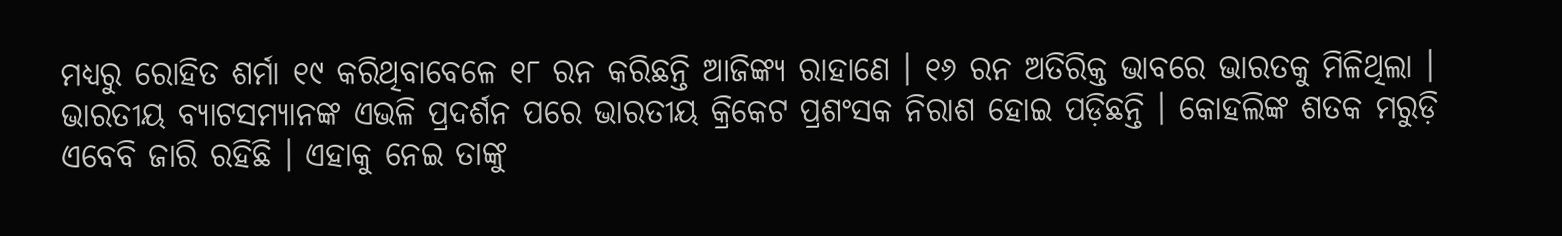ମଧ୍ୟରୁ ରୋହିତ ଶର୍ମା ୧୯ କରିଥିବାବେଳେ ୧୮ ରନ କରିଛନ୍ତି ଆଜିଙ୍କ୍ୟ ରାହାଣେ । ୧୬ ରନ ଅତିରିକ୍ତ ଭାବରେ ଭାରତକୁ ମିଳିଥିଲା । ଭାରତୀୟ ବ୍ୟାଟସମ୍ୟାନଙ୍କ ଏଭଳି ପ୍ରଦର୍ଶନ ପରେ ଭାରତୀୟ କ୍ରିକେଟ ପ୍ରଶଂସକ ନିରାଶ ହୋଇ ପଡ଼ିଛନ୍ତି । କୋହଲିଙ୍କ ଶତକ ମରୁଡ଼ି ଏବେବି ଜାରି ରହିଛି । ଏହାକୁ ନେଇ ତାଙ୍କୁ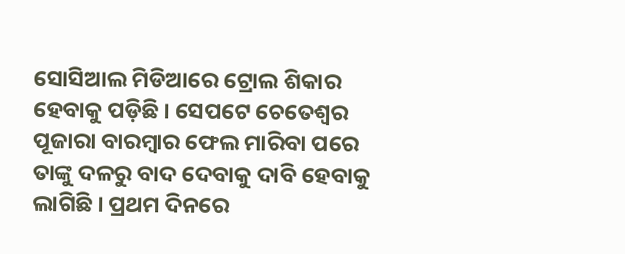ସୋସିଆଲ ମିଡିଆରେ ଟ୍ରୋଲ ଶିକାର ହେବାକୁ ପଡ଼ିଛି । ସେପଟେ ଚେତେଶ୍ବର ପୂଜାରା ବାରମ୍ବାର ଫେଲ ମାରିବା ପରେ ତାଙ୍କୁ ଦଳରୁ ବାଦ ଦେବାକୁ ଦାବି ହେବାକୁ ଲାଗିଛି । ପ୍ରଥମ ଦିନରେ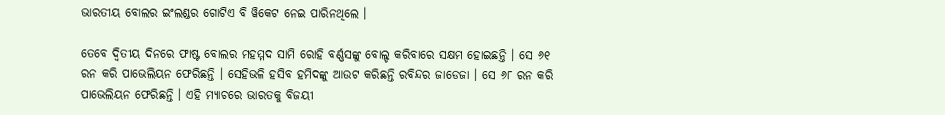ଭାରତୀୟ ବୋଲର ଇଂଲଣ୍ଡର ଗୋଟିଏ ବି ୱିକେଟ ନେଇ ପାରିନଥିଲେ ।

ତେବେ ଦ୍ବିତୀୟ ଦିନରେ ଫାଷ୍ଟ ବୋଲର ମହମ୍ମଦ ସାମି ରୋହି ବର୍ଣ୍ଣସଙ୍କୁ ବୋଲ୍ଡ କରିବାରେ ସକ୍ଷମ ହୋଇଛନ୍ତି । ସେ ୬୧ ରନ କରି ପାଭେଲିୟନ ଫେରିଛନ୍ତି । ସେହିଭଳି ହସିବ ହମିଦଙ୍କୁ ଆଉଟ କରିଛନ୍ତି ରବିନ୍ଦର ଜାଡେଜା । ସେ ୬୮ ରନ କରି ପାଭେଲିୟନ ଫେରିଛନ୍ତି । ଏହି ମ୍ୟାଚରେ ଭାରତକୁ ବିଜୟୀ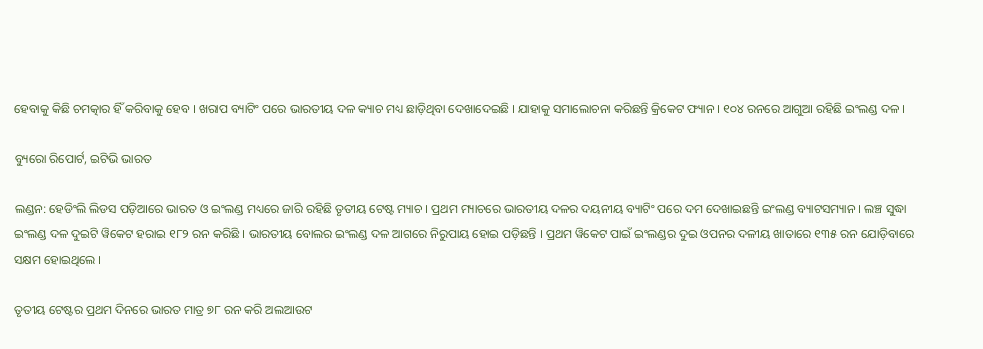ହେବାକୁ କିଛି ଚମତ୍କାର ହିଁ କରିବାକୁ ହେବ । ଖରାପ ବ୍ୟାଟିଂ ପରେ ଭାରତୀୟ ଦଳ କ୍ୟାଚ ମଧ୍ୟ ଛାଡ଼ିଥିବା ଦେଖାଦେଇଛି । ଯାହାକୁ ସମାଲୋଚନା କରିଛନ୍ତି କ୍ରିକେଟ ଫ୍ୟାନ । ୧୦୪ ରନରେ ଆଗୁଆ ରହିଛି ଇଂଲଣ୍ଡ ଦଳ ।

ବ୍ୟୁରୋ ରିପୋର୍ଟ, ଇଟିଭି ଭାରତ

ଲଣ୍ଡନ: ହେଡିଂଲି ଲିଡସ ପଡ଼ିଆରେ ଭାରତ ଓ ଇଂଲଣ୍ଡ ମଧ୍ୟରେ ଜାରି ରହିଛି ତୃତୀୟ ଟେଷ୍ଟ ମ୍ୟାଚ । ପ୍ରଥମ ମ୍ୟାଚରେ ଭାରତୀୟ ଦଳର ଦୟନୀୟ ବ୍ୟାଟିଂ ପରେ ଦମ ଦେଖାଇଛନ୍ତି ଇଂଲଣ୍ଡ ବ୍ୟାଟସମ୍ୟାନ । ଲଞ୍ଚ ସୁଦ୍ଧା ଇଂଲଣ୍ଡ ଦଳ ଦୁଇଟି ୱିକେଟ ହରାଇ ୧୮୨ ରନ କରିଛି । ଭାରତୀୟ ବୋଲର ଇଂଲଣ୍ଡ ଦଳ ଆଗରେ ନିରୁପାୟ ହୋଇ ପଡ଼ିଛନ୍ତି । ପ୍ରଥମ ୱିକେଟ ପାଇଁ ଇଂଲଣ୍ଡର ଦୁଇ ଓପନର ଦଳୀୟ ଖାତାରେ ୧୩୫ ରନ ଯୋଡ଼ିବାରେ ସକ୍ଷମ ହୋଇଥିଲେ ।

ତୃତୀୟ ଟେଷ୍ଟର ପ୍ରଥମ ଦିନରେ ଭାରତ ମାତ୍ର ୭୮ ରନ କରି ଅଲଆଉଟ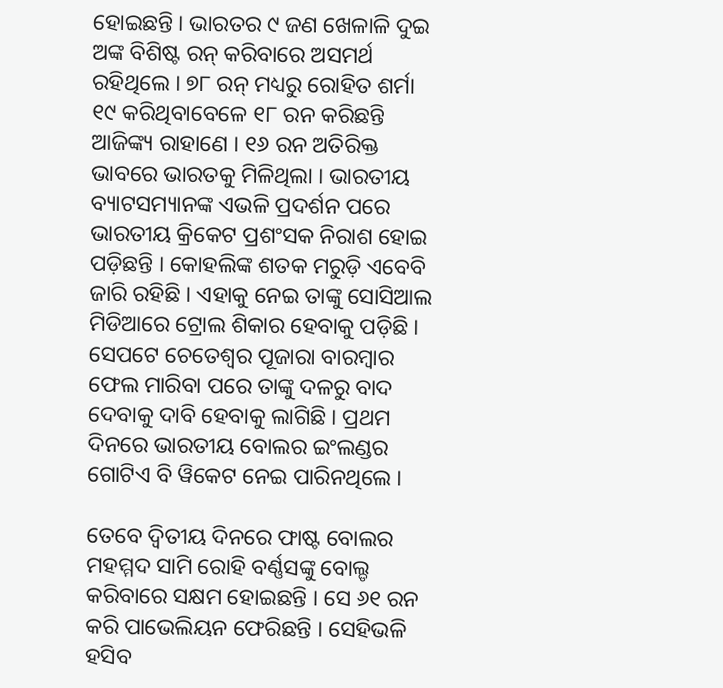ହୋଇଛନ୍ତି । ଭାରତର ୯ ଜଣ ଖେଳାଳି ଦୁଇ ଅଙ୍କ ବିଶିଷ୍ଟ ରନ୍ କରିବାରେ ଅସମର୍ଥ ରହିଥିଲେ । ୭୮ ରନ୍ ମଧ୍ୟରୁ ରୋହିତ ଶର୍ମା ୧୯ କରିଥିବାବେଳେ ୧୮ ରନ କରିଛନ୍ତି ଆଜିଙ୍କ୍ୟ ରାହାଣେ । ୧୬ ରନ ଅତିରିକ୍ତ ଭାବରେ ଭାରତକୁ ମିଳିଥିଲା । ଭାରତୀୟ ବ୍ୟାଟସମ୍ୟାନଙ୍କ ଏଭଳି ପ୍ରଦର୍ଶନ ପରେ ଭାରତୀୟ କ୍ରିକେଟ ପ୍ରଶଂସକ ନିରାଶ ହୋଇ ପଡ଼ିଛନ୍ତି । କୋହଲିଙ୍କ ଶତକ ମରୁଡ଼ି ଏବେବି ଜାରି ରହିଛି । ଏହାକୁ ନେଇ ତାଙ୍କୁ ସୋସିଆଲ ମିଡିଆରେ ଟ୍ରୋଲ ଶିକାର ହେବାକୁ ପଡ଼ିଛି । ସେପଟେ ଚେତେଶ୍ବର ପୂଜାରା ବାରମ୍ବାର ଫେଲ ମାରିବା ପରେ ତାଙ୍କୁ ଦଳରୁ ବାଦ ଦେବାକୁ ଦାବି ହେବାକୁ ଲାଗିଛି । ପ୍ରଥମ ଦିନରେ ଭାରତୀୟ ବୋଲର ଇଂଲଣ୍ଡର ଗୋଟିଏ ବି ୱିକେଟ ନେଇ ପାରିନଥିଲେ ।

ତେବେ ଦ୍ବିତୀୟ ଦିନରେ ଫାଷ୍ଟ ବୋଲର ମହମ୍ମଦ ସାମି ରୋହି ବର୍ଣ୍ଣସଙ୍କୁ ବୋଲ୍ଡ କରିବାରେ ସକ୍ଷମ ହୋଇଛନ୍ତି । ସେ ୬୧ ରନ କରି ପାଭେଲିୟନ ଫେରିଛନ୍ତି । ସେହିଭଳି ହସିବ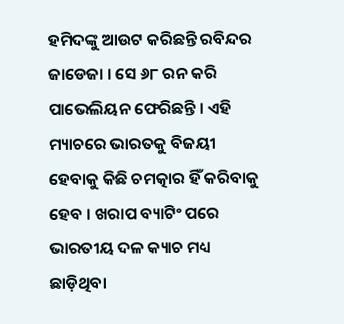ହମିଦଙ୍କୁ ଆଉଟ କରିଛନ୍ତି ରବିନ୍ଦର ଜାଡେଜା । ସେ ୬୮ ରନ କରି ପାଭେଲିୟନ ଫେରିଛନ୍ତି । ଏହି ମ୍ୟାଚରେ ଭାରତକୁ ବିଜୟୀ ହେବାକୁ କିଛି ଚମତ୍କାର ହିଁ କରିବାକୁ ହେବ । ଖରାପ ବ୍ୟାଟିଂ ପରେ ଭାରତୀୟ ଦଳ କ୍ୟାଚ ମଧ୍ୟ ଛାଡ଼ିଥିବା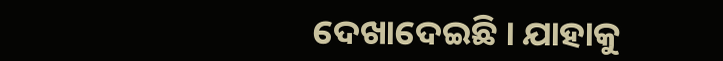ଦେଖାଦେଇଛି । ଯାହାକୁ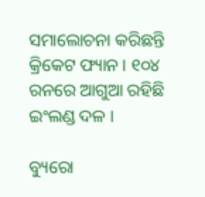ସମାଲୋଚନା କରିଛନ୍ତି କ୍ରିକେଟ ଫ୍ୟାନ । ୧୦୪ ରନରେ ଆଗୁଆ ରହିଛି ଇଂଲଣ୍ଡ ଦଳ ।

ବ୍ୟୁରୋ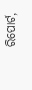ରିପୋର୍ଟ,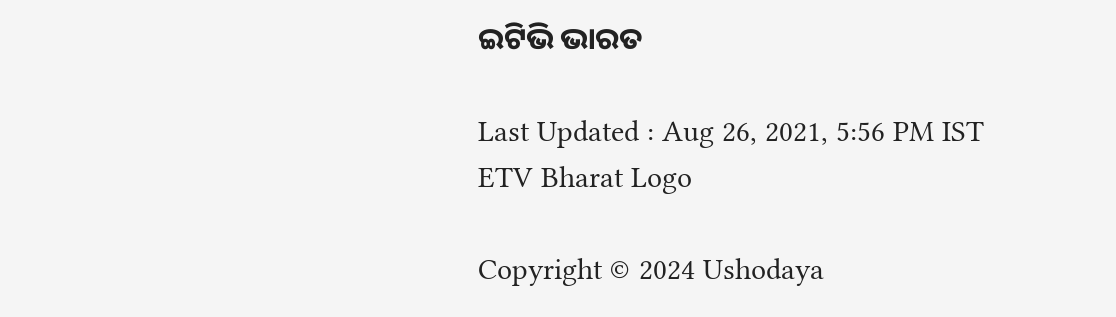ଇଟିଭି ଭାରତ

Last Updated : Aug 26, 2021, 5:56 PM IST
ETV Bharat Logo

Copyright © 2024 Ushodaya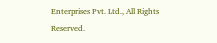Enterprises Pvt. Ltd., All Rights Reserved.